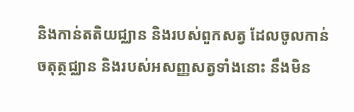និងកាន់តតិយជ្ឈាន និងរបស់ពួកសត្វ ដែលចូលកាន់ចតុត្ថជ្ឈាន និងរបស់អសញ្ញសត្វទាំងនោះ នឹងមិន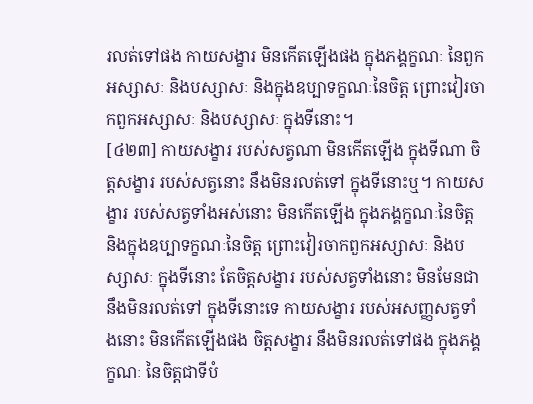រលត់ទៅផង កាយសង្ខារ មិនកើតឡើងផង ក្នុងភង្គក្ខណៈ នៃពួកអស្សាសៈ និងបស្សាសៈ និងក្នុងឧប្បាទក្ខណៈនៃចិត្ត ព្រោះវៀរចាកពួកអស្សាសៈ និងបស្សាសៈ ក្នុងទីនោះ។
[៤២៣] កាយសង្ខារ របស់សត្វណា មិនកើតឡើង ក្នុងទីណា ចិត្តសង្ខារ របស់សត្វនោះ នឹងមិនរលត់ទៅ ក្នុងទីនោះឬ។ កាយសង្ខារ របស់សត្វទាំងអស់នោះ មិនកើតឡើង ក្នុងភង្គក្ខណៈនៃចិត្ត និងក្នុងឧប្បាទក្ខណៈនៃចិត្ត ព្រោះវៀរចាកពួកអស្សាសៈ និងបស្សាសៈ ក្នុងទីនោះ តែចិត្តសង្ខារ របស់សត្វទាំងនោះ មិនមែនជានឹងមិនរលត់ទៅ ក្នុងទីនោះទេ កាយសង្ខារ របស់អសញ្ញសត្វទាំងនោះ មិនកើតឡើងផង ចិត្តសង្ខារ នឹងមិនរលត់ទៅផង ក្នុងភង្គក្ខណៈ នៃចិត្តជាទីបំ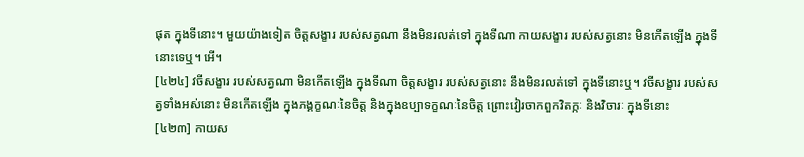ផុត ក្នុងទីនោះ។ មួយយ៉ាងទៀត ចិត្តសង្ខារ របស់សត្វណា នឹងមិនរលត់ទៅ ក្នុងទីណា កាយសង្ខារ របស់សត្វនោះ មិនកើតឡើង ក្នុងទីនោះទេឬ។ អើ។
[៤២៤] វចីសង្ខារ របស់សត្វណា មិនកើតឡើង ក្នុងទីណា ចិត្តសង្ខារ របស់សត្វនោះ នឹងមិនរលត់ទៅ ក្នុងទីនោះឬ។ វចីសង្ខារ របស់សត្វទាំងអស់នោះ មិនកើតឡើង ក្នុងភង្គក្ខណៈនៃចិត្ត និងក្នុងឧប្បាទក្ខណៈនៃចិត្ត ព្រោះវៀរចាកពួកវិតក្កៈ និងវិចារៈ ក្នុងទីនោះ
[៤២៣] កាយស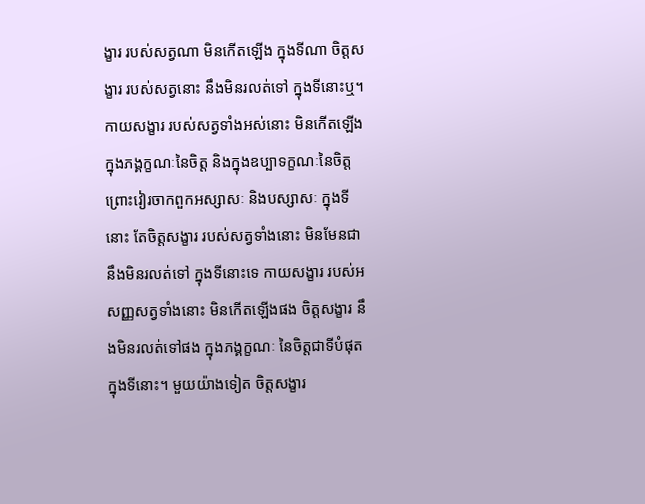ង្ខារ របស់សត្វណា មិនកើតឡើង ក្នុងទីណា ចិត្តសង្ខារ របស់សត្វនោះ នឹងមិនរលត់ទៅ ក្នុងទីនោះឬ។ កាយសង្ខារ របស់សត្វទាំងអស់នោះ មិនកើតឡើង ក្នុងភង្គក្ខណៈនៃចិត្ត និងក្នុងឧប្បាទក្ខណៈនៃចិត្ត ព្រោះវៀរចាកពួកអស្សាសៈ និងបស្សាសៈ ក្នុងទីនោះ តែចិត្តសង្ខារ របស់សត្វទាំងនោះ មិនមែនជានឹងមិនរលត់ទៅ ក្នុងទីនោះទេ កាយសង្ខារ របស់អសញ្ញសត្វទាំងនោះ មិនកើតឡើងផង ចិត្តសង្ខារ នឹងមិនរលត់ទៅផង ក្នុងភង្គក្ខណៈ នៃចិត្តជាទីបំផុត ក្នុងទីនោះ។ មួយយ៉ាងទៀត ចិត្តសង្ខារ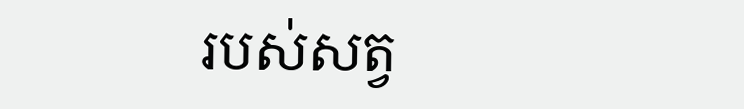របស់សត្វ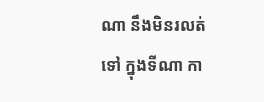ណា នឹងមិនរលត់ទៅ ក្នុងទីណា កា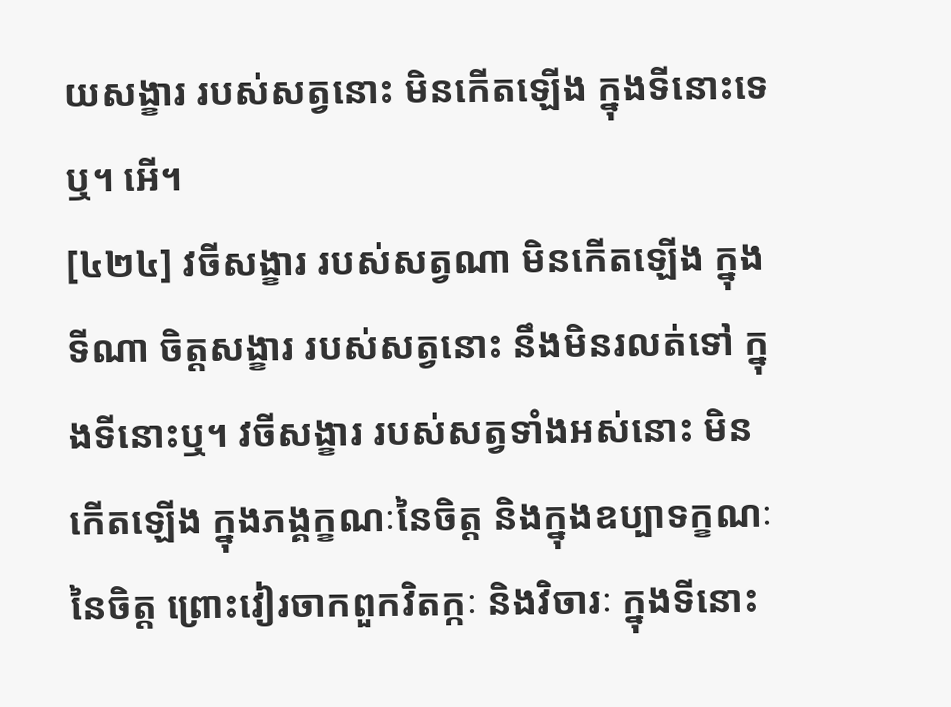យសង្ខារ របស់សត្វនោះ មិនកើតឡើង ក្នុងទីនោះទេឬ។ អើ។
[៤២៤] វចីសង្ខារ របស់សត្វណា មិនកើតឡើង ក្នុងទីណា ចិត្តសង្ខារ របស់សត្វនោះ នឹងមិនរលត់ទៅ ក្នុងទីនោះឬ។ វចីសង្ខារ របស់សត្វទាំងអស់នោះ មិនកើតឡើង ក្នុងភង្គក្ខណៈនៃចិត្ត និងក្នុងឧប្បាទក្ខណៈនៃចិត្ត ព្រោះវៀរចាកពួកវិតក្កៈ និងវិចារៈ ក្នុងទីនោះ